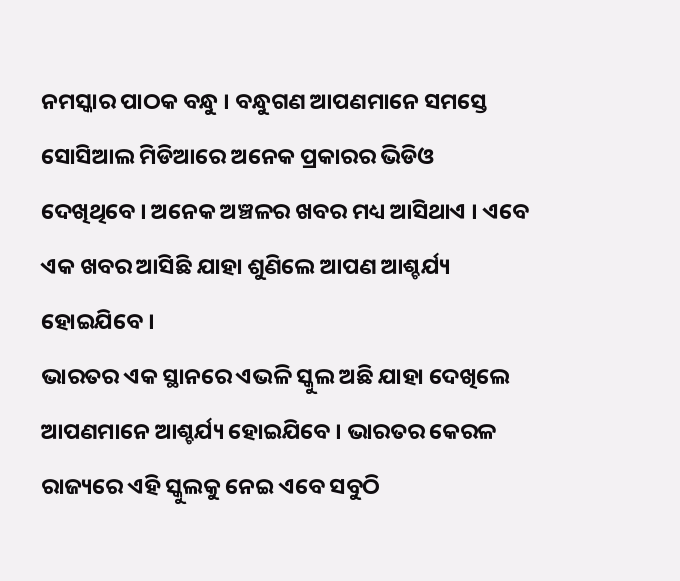ନମସ୍କାର ପାଠକ ବନ୍ଧୁ । ବନ୍ଧୁଗଣ ଆପଣମାନେ ସମସ୍ତେ ସୋସିଆଲ ମିଡିଆରେ ଅନେକ ପ୍ରକାରର ଭିଡିଓ ଦେଖିଥିବେ । ଅନେକ ଅଞ୍ଚଳର ଖବର ମଧ୍ୟ ଆସିଥାଏ । ଏବେ ଏକ ଖବର ଆସିଛି ଯାହା ଶୁଣିଲେ ଆପଣ ଆଶ୍ଚର୍ଯ୍ୟ ହୋଇଯିବେ ।
ଭାରତର ଏକ ସ୍ଥାନରେ ଏଭଳି ସ୍କୁଲ ଅଛି ଯାହା ଦେଖିଲେ ଆପଣମାନେ ଆଶ୍ଚର୍ଯ୍ୟ ହୋଇଯିବେ । ଭାରତର କେରଳ ରାଜ୍ୟରେ ଏହି ସ୍କୁଲକୁ ନେଇ ଏବେ ସବୁଠି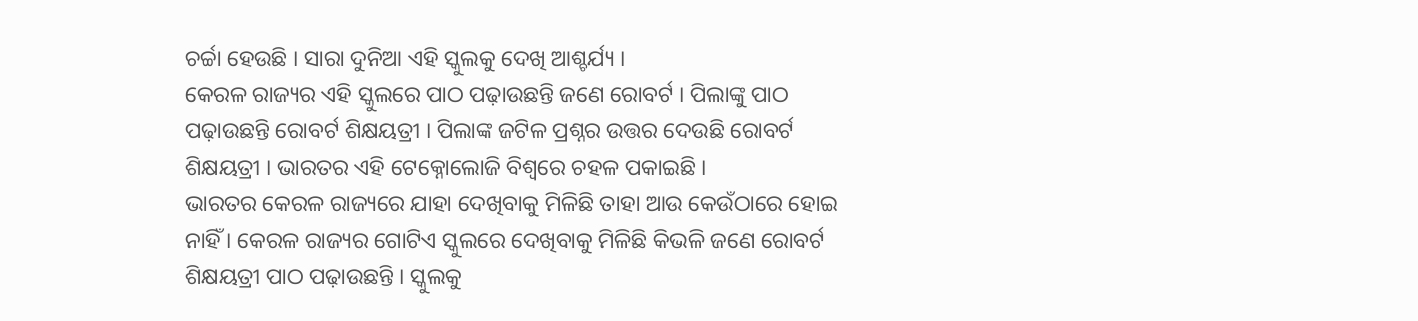ଚର୍ଚ୍ଚା ହେଉଛି । ସାରା ଦୁନିଆ ଏହି ସ୍କୁଲକୁ ଦେଖି ଆଶ୍ଚର୍ଯ୍ୟ ।
କେରଳ ରାଜ୍ୟର ଏହି ସ୍କୁଲରେ ପାଠ ପଢ଼ାଉଛନ୍ତି ଜଣେ ରୋବର୍ଟ । ପିଲାଙ୍କୁ ପାଠ ପଢ଼ାଉଛନ୍ତି ରୋବର୍ଟ ଶିକ୍ଷୟତ୍ରୀ । ପିଲାଙ୍କ ଜଟିଳ ପ୍ରଶ୍ନର ଉତ୍ତର ଦେଉଛି ରୋବର୍ଟ ଶିକ୍ଷୟତ୍ରୀ । ଭାରତର ଏହି ଟେକ୍ନୋଲୋଜି ବିଶ୍ୱରେ ଚହଳ ପକାଇଛି ।
ଭାରତର କେରଳ ରାଜ୍ୟରେ ଯାହା ଦେଖିବାକୁ ମିଳିଛି ତାହା ଆଉ କେଉଁଠାରେ ହୋଇ ନାହିଁ । କେରଳ ରାଜ୍ୟର ଗୋଟିଏ ସ୍କୁଲରେ ଦେଖିବାକୁ ମିଳିଛି କିଭଳି ଜଣେ ରୋବର୍ଟ ଶିକ୍ଷୟତ୍ରୀ ପାଠ ପଢ଼ାଉଛନ୍ତି । ସ୍କୁଲକୁ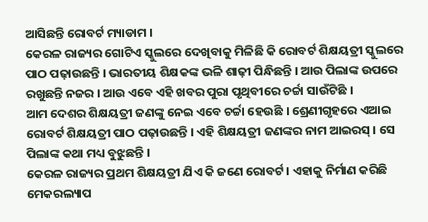ଆସିଛନ୍ତି ରୋବର୍ଟ ମ୍ୟାଡାମ ।
କେରଳ ରାଜ୍ୟର ଗୋଟିଏ ସ୍କୁଲରେ ଦେଖିବାକୁ ମିଳିଛି କି ରୋବର୍ଟ ଶିକ୍ଷୟତ୍ରୀ ସ୍କୁଲରେ ପାଠ ପଢ଼ାଉଛନ୍ତି । ଭାରତୀୟ ଶିକ୍ଷକଙ୍କ ଭଳି ଶାଢ଼ୀ ପିନ୍ଧିଛନ୍ତି । ଆଉ ପିଲାଙ୍କ ଉପରେ ରଖୁଛନ୍ତି ନଜର । ଆଉ ଏବେ ଏହି ଖବର ପୁରା ପୃଥିବୀରେ ଚର୍ଚ୍ଚା ସାଉଁଟିଛି ।
ଆମ ଦେଶର ଶିକ୍ଷୟତ୍ରୀ ଜଣଙ୍କୁ ନେଇ ଏବେ ଚର୍ଚ୍ଚା ହେଉଛି । ଶ୍ରେଣୀଗୃହରେ ଏଆଇ ରୋବର୍ଟ ଶିକ୍ଷୟତ୍ରୀ ପାଠ ପଢ଼ାଉଛନ୍ତି । ଏହି ଶିକ୍ଷୟତ୍ରୀ ଜଣଙ୍କର ନାମ ଆଇରସ୍ । ସେ ପିଲାଙ୍କ କଥା ମଧ୍ୟ ବୁଝୁଛନ୍ତି ।
କେରଳ ରାଜ୍ୟର ପ୍ରଥମ ଶିକ୍ଷୟତ୍ରୀ ଯିଏ କି ଜଣେ ରୋବର୍ଟ । ଏହାକୁ ନିର୍ମାଣ କରିଛି ମେକରଲ୍ୟାପ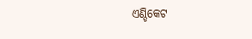ଏଣ୍ଡିକେଟ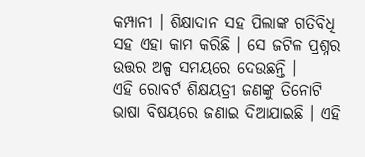କମ୍ପାନୀ । ଶିକ୍ଷାଦାନ ସହ ପିଲାଙ୍କ ଗତିବିଧି ସହ ଏହା କାମ କରିଛି । ସେ ଜଟିଳ ପ୍ରଶ୍ନର ଉତ୍ତର ଅଳ୍ପ ସମୟରେ ଦେଉଛନ୍ତି ।
ଏହି ରୋବର୍ଟ ଶିକ୍ଷୟତ୍ରୀ ଜଣଙ୍କୁ ତିନୋଟି ଭାଷା ବିଷୟରେ ଜଣାଇ ଦିଆଯାଇଛି । ଏହି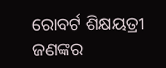ରୋବର୍ଟ ଶିକ୍ଷୟତ୍ରୀ ଜଣଙ୍କର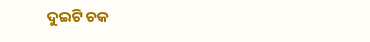ଦୁଇଟି ଚକ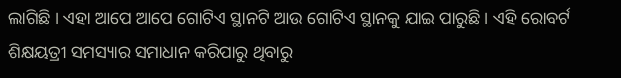ଲାଗିଛି । ଏହା ଆପେ ଆପେ ଗୋଟିଏ ସ୍ଥାନଟି ଆଉ ଗୋଟିଏ ସ୍ଥାନକୁ ଯାଇ ପାରୁଛି । ଏହି ରୋବର୍ଟ ଶିକ୍ଷୟତ୍ରୀ ସମସ୍ୟାର ସମାଧାନ କରିପାରୁ ଥିବାରୁ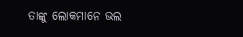ତାଙ୍କୁ ଲୋକମାନେ ଭଲ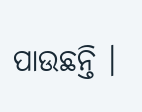ପାଉଛନ୍ତି ।